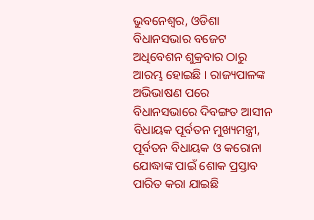ଭୁବନେଶ୍ୱର, ଓଡିଶା ବିଧାନସଭାର ବଜେଟ ଅଧିବେଶନ ଶୁକ୍ରବାର ଠାରୁ ଆରମ୍ଭ ହୋଇଛି । ରାଜ୍ୟପାଳଙ୍କ ଅଭିଭାଷଣ ପରେ ବିଧାନସଭାରେ ଦିବଙ୍ଗତ ଆସୀନ ବିଧାୟକ ପୂର୍ବତନ ମୁଖ୍ୟମନ୍ତ୍ରୀ, ପୂର୍ବତନ ବିଧାୟକ ଓ କରୋନା ଯୋଦ୍ଧାଙ୍କ ପାଇଁ ଶୋକ ପ୍ରସ୍ତାବ ପାରିତ କରା ଯାଇଛି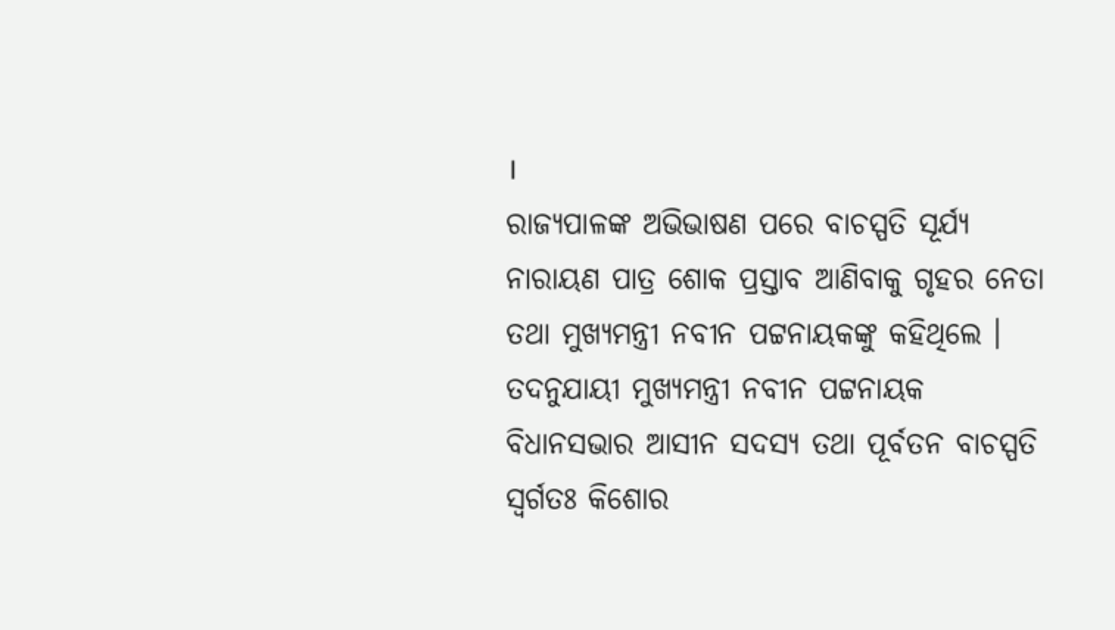।
ରାଜ୍ୟପାଳଙ୍କ ଅଭିଭାଷଣ ପରେ ବାଚସ୍ପତି ସୂର୍ଯ୍ୟ ନାରାୟଣ ପାତ୍ର ଶୋକ ପ୍ରସ୍ତାବ ଆଣିବାକୁ ଗୃହର ନେତା ତଥା ମୁଖ୍ୟମନ୍ତ୍ରୀ ନବୀନ ପଟ୍ଟନାୟକଙ୍କୁ କହିଥିଲେ । ତଦନୁଯାୟୀ ମୁଖ୍ୟମନ୍ତ୍ରୀ ନବୀନ ପଟ୍ଟନାୟକ ବିଧାନସଭାର ଆସୀନ ସଦସ୍ୟ ତଥା ପୂର୍ବତନ ବାଚସ୍ପତି ସ୍ୱର୍ଗତଃ କିଶୋର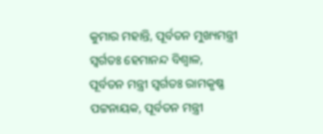କୁମାର ମହାନ୍ତି, ପୂର୍ବତନ ମୁଖ୍ୟମନ୍ତ୍ରୀ ସ୍ୱର୍ଗତଃ ହେମାନନ୍ଦ ବିଶ୍ୱାଳ, ପୂର୍ବତନ ମନ୍ତ୍ରୀ ସ୍ୱର୍ଗତଃ ରାମକୃଷ୍ଣ ପଟ୍ଟନାୟକ, ପୂର୍ବତନ ମନ୍ତ୍ରୀ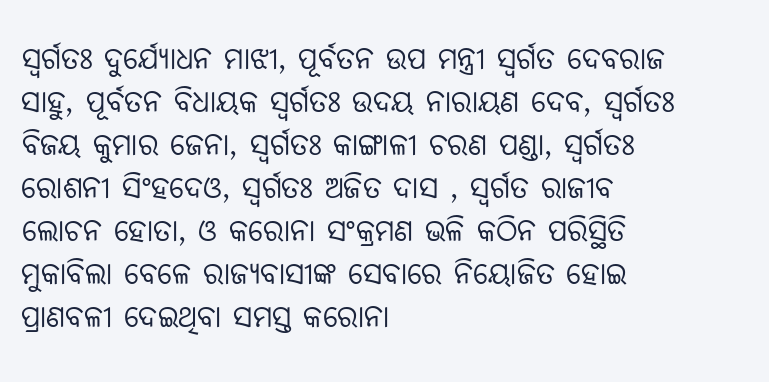ସ୍ୱର୍ଗତଃ ଦୁର୍ଯ୍ୟୋଧନ ମାଝୀ, ପୂର୍ବତନ ଉପ ମନ୍ତ୍ରୀ ସ୍ୱର୍ଗତ ଦେବରାଜ ସାହୁ, ପୂର୍ବତନ ବିଧାୟକ ସ୍ୱର୍ଗତଃ ଉଦୟ ନାରାୟଣ ଦେବ, ସ୍ୱର୍ଗତଃ ବିଜୟ କୁମାର ଜେନା, ସ୍ୱର୍ଗତଃ କାଙ୍ଗାଳୀ ଚରଣ ପଣ୍ଡା, ସ୍ୱର୍ଗତଃ ରୋଶନୀ ସିଂହଦେଓ, ସ୍ୱର୍ଗତଃ ଅଜିତ ଦାସ , ସ୍ୱର୍ଗତ ରାଜୀବ ଲୋଚନ ହୋତା, ଓ କରୋନା ସଂକ୍ରମଣ ଭଳି କଠିନ ପରିସ୍ଥିତି ମୁକାବିଲା ବେଳେ ରାଜ୍ୟବାସୀଙ୍କ ସେବାରେ ନିୟୋଜିତ ହୋଇ ପ୍ରାଣବଳୀ ଦେଇଥିବା ସମସ୍ତ କରୋନା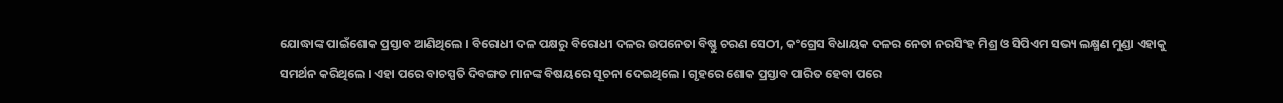ଯୋଦ୍ଧାଙ୍କ ପାଇଁଶୋକ ପ୍ରସ୍ତାବ ଆଣିଥିଲେ । ବିରୋଧୀ ଦଳ ପକ୍ଷରୁ ବିରୋଧୀ ଦଳର ଉପନେତା ବିଷ୍ଣୁ ଚରଣ ସେଠୀ, କଂଗ୍ରେସ ବିଧାୟକ ଦଳର ନେତା ନରସିଂହ ମିଶ୍ର ଓ ସିପିଏମ ସଭ୍ୟ ଲକ୍ଷ୍ମଣ ମୁଣ୍ଡା ଏହାକୁ ସମର୍ଥନ କରିଥିଲେ । ଏହା ପରେ ବାଚସ୍ପତି ଦିବଙ୍ଗତ ମାନଙ୍କ ବିଷୟରେ ସୂଚନା ଦେଇଥିଲେ । ଗୃହରେ ଶୋକ ପ୍ରସ୍ତାବ ପାରିତ ହେବା ପରେ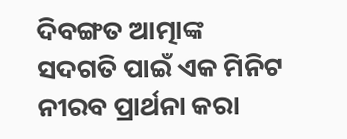ଦିବଙ୍ଗତ ଆତ୍ମାଙ୍କ ସଦଗତି ପାଇଁ ଏକ ମିନିଟ ନୀରବ ପ୍ରାର୍ଥନା କରା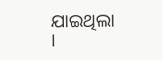ଯାଇଥିଲା ।